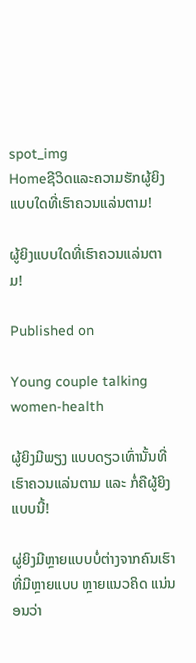spot_img
Homeຊີວິດແລະຄວາມຮັກຜູ້ຍິງແບບໃດທີ່ເຮົາຄວນແລ່ນຕາມ!

ຜູ້ຍິງແບບໃດທີ່ເຮົາຄວນແລ່ນຕາມ!

Published on

Young couple talking women-health

ຜູ້ຍິງມີພຽງ ແບບດຽວເທົ່ານັ້ນທີ່ເຮົາຄວນແລ່ນຕາມ ແລະ ກໍ່ຄືຜູ້ຍິງແບບນີ້!

ຜູ່ຍິງມີຫຼາຍແບບບໍ່ຕ່າງຈາກຄົນເຮົາທີ່ມີຫຼາຍແບບ ຫຼາຍແນວຄິດ ແນ່ນອນວ່າ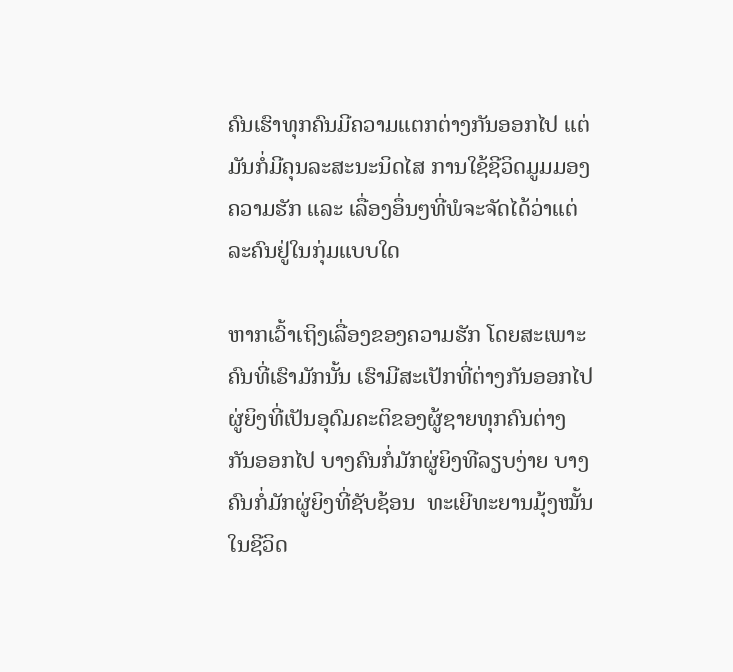ຄົນເຮົາທຸກຄົນມີຄວາມແຕກຕ່າງກັນອອກໄປ ແຕ່ມັນກໍ່ມີຄຸນລະສະນະນິດໄສ ການໃຊ້ຊີວິດມູມມອງຄວາມຮັກ ແລະ ເລື່ອງອຶ່ນໆທີ່ພໍຈະຈັດໄດ້ວ່າແຕ່ລະຄົນຢູ່ໃນກຸ່ມແບບໃດ

ຫາກເວົ້າເຖິງເລື່ອງຂອງຄວາມຮັກ ໂດຍສະເພາະຄົນທີ່ເຮົາມັກນັ້ນ ເຮົາມີສະເປັກທີ່ຕ່າງກັນອອກໄປຜູ່ຍິງທີ່ເປັນອຸດົມຄະຕິຂອງຜູ້ຊາຍທຸກຄົນຕ່າງກັນອອກໄປ ບາງຄົນກໍ່ມັກຜູ່ຍິງທີລຽບງ່າຍ ບາງຄົນກໍ່ມັກຜູ່ຍິງທີ່ຊັບຊ້ອນ  ທະເຍີທະຍານມຸ້ງໝັ້ນໃນຊີວິດ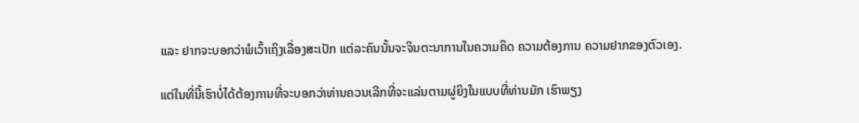ແລະ ຢາກຈະບອກວ່າພໍເວົ້າເຖິງເລື່ອງສະເປັກ ແຕ່ລະຄົນນັ້ນຈະຈິນຕະນາການໃນຄວາມຄິດ ຄວາມຕ້ອງການ ຄວາມຢາກຂອງຕົວເອງ.

ແຕ່ໃນທີ່ນີ້ເຮົາບໍ່ໄດ້ຕ້ອງການທີ່ຈະບອກວ່າທ່ານຄວນເລີກທີ່ຈະແລ່ນຕາມຜູ່ຍິງໃນແບບທີ່ທ່ານມັກ ເຮົາພຽງ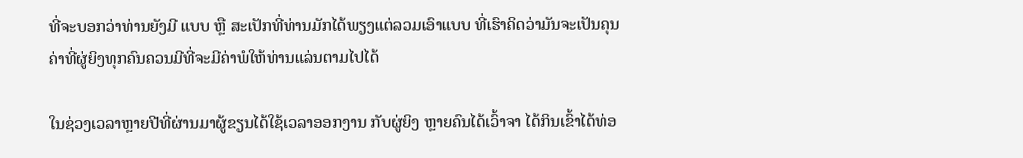ທີ່ຈະບອກວ່າທ່ານຍັງມີ ແບບ ຫຼື ສະເປັກທີ່ທ່ານມັກໄດ້ພຽງແຕ່ລວມເອົາແບບ ທີ່ເຮົາຄິດວ່າມັນຈະເປັນຄຸນຄ່າທີ່ຜູ່ຍິງທຸກຄົນຄວນມີທີ່ຈະມີຄ່າພໍໃຫ້ທ່ານແລ່ນຕາມໄປໄດ້

ໃນຊ່ວງເວລາຫຼາຍປີທີ່ຜ່ານມາຜູ້ຂຽນໄດ້ໃຊ້ເວລາອອກງານ ກັບຜູ່ຍິງ ຫຼາຍຄົນໄດ້ເວົ້າຈາ ໄດ້ກິນເຂົ້າໄດ້ທ່ອ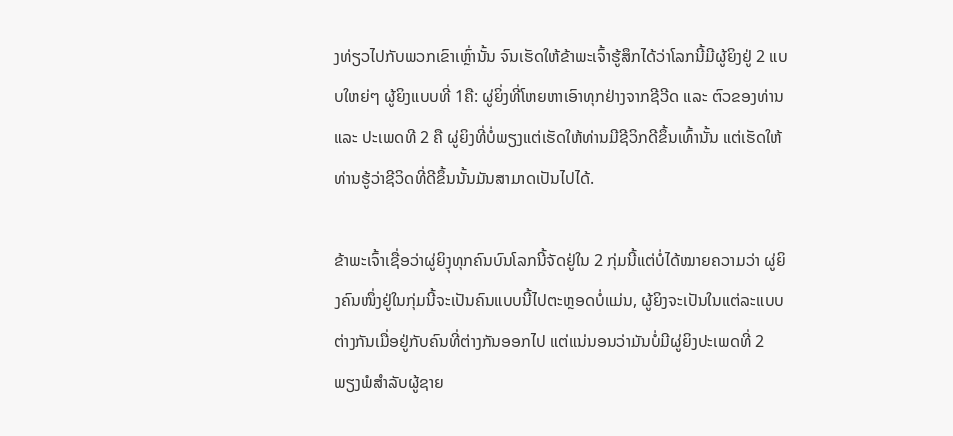ງທ່ຽວໄປກັບພວກເຂົາເຫຼົ່ານັ້ນ ຈົນເຮັດໃຫ້ຂ້າພະເຈົ້າຮູ້ສຶກໄດ້ວ່າໂລກນີ້ມີຜູ້ຍິງຢູ່ 2 ແບບໃຫຍ່ໆ ຜູ້ຍິງແບບທີ່ 1ຄື: ຜູ່ຍິ່ງທີ່ໂຫຍຫາເອົາທຸກຢ່າງຈາກຊີວີດ ແລະ ຕົວຂອງທ່ານ ແລະ ປະເພດທີ 2 ຄື ຜູ່ຍິງທີ່ບໍ່ພຽງແຕ່ເຮັດໃຫ້ທ່ານມີຊີວິກດີຂຶ້ນເທົ້ານັ້ນ ແຕ່ເຮັດໃຫ້ທ່ານຮູ້ວ່າຊີວິດທີ່ດີຂຶ້ນນັ້ນມັນສາມາດເປັນໄປໄດ້.

ຂ້າພະເຈົ້າເຊື່ອວ່າຜູ່ຍິງຸທຸກຄົນບົນໂລກນີ້ຈັດຢູ່ໃນ 2 ກຸ່ມນີ້ແຕ່ບໍ່ໄດ້ໝາຍຄວາມວ່າ ຜູ່ຍິງຄົນໜຶ່ງຢູ່ໃນກຸ່ມນີ້ຈະເປັນຄົນແບບນີ້ໄປຕະຫຼອດບໍ່ແມ່ນ, ຜູ້ຍິງຈະເປັນໃນແຕ່ລະແບບຕ່າງກັນເມື່ອຢູ່ກັບຄົນທີ່ຕ່າງກັນອອກໄປ ແຕ່ແນ່ນອນວ່າມັນບໍ່ມີຜູ່ຍິງປະເພດທີ່ 2 ພຽງພໍສໍາລັບຜູ້ຊາຍ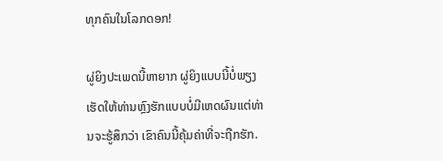ທຸກຄົນໃນໂລກດອກ!

ຜູ່ຍິງປະເພດນີ້ຫາຍາກ ຜູ່ຍິງແບບນີ້ບໍ່ພຽງເຮັດໃຫ້ທ່ານຫຼົງຮັກແບບບໍ່ມີເຫດຜົນແຕ່ທ່ານຈະຮູ້ສຶກວ່າ ເຂົາຄົນນີ້ຄຸ້ມຄ່າທີ່ຈະຖືກຮັກ.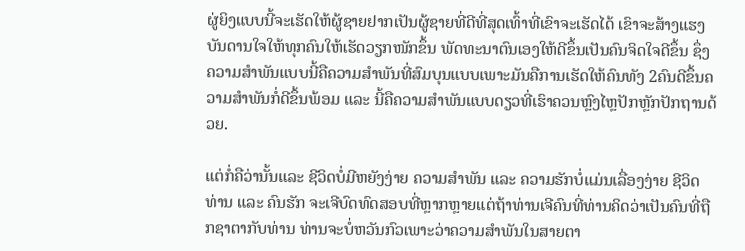ຜູ່ຍິງແບບນີ້ຈະເຮັດໃຫ້ຜູ້ຊາຍຢາກເປັນຜູ້ຊາຍທີ່ດີທີ່ສຸດເທົ້າທີ່ເຂົາຈະເຮັດໄດ້ ເຂົາຈະສ້າງແຮງບັນດານໃຈໃຫ້ທຸກຄົນໃຫ້ເຮັດວຽກໜັກຂຶ້ນ ພັດທະນາຕົນເອງໃຫ້ດີຂຶ້ນເປັນຄົນຈິດໃຈດີຂຶ້ນ ຊຶ່ງຄວາມສໍາພັນແບບນີ້ຄືຄວາມສໍາພັນທີ່ສົມບຸນແບບເພາະມັນຄືການເຮັດໃຫ້ຄົນທັງ 2ຄົນດີຂຶ້ນຄວາມສໍາພັນກໍ່ດີຂຶ້ນພ້ອມ ແລະ ນີ້ຄືຄວາມສໍາພັນແບບດຽວທີ່ເຮົາຄວນຫຼົງໄຫຼປັກຫຼັກປັກຖານດ້ວຍ.

ແຕ່ກໍ່ຄືວ່ານັ້ນແລະ ຊີວິດບໍ່ມີຫຍັງງ່າຍ ຄວາມສໍາພັນ ແລະ ຄວາມຮັກບໍ່ແມ່ນເລື່ອງງ່າຍ ຊີວິດທ່ານ ແລະ ຄົນຮັກ ຈະເຈີບົດທົດສອບທີ່ຫຼາກຫຼາຍແຕ່ຖ້າທ່ານເຈີຄົນທີ່ທ່ານຄິດວ່າເປັນຄົນທີ່ຖືກຊາຕາກັບທ່ານ ທ່ານຈະບໍ່ຫວັນກົວເພາະວ່າຄວາມສໍາພັນໃນສາຍຕາ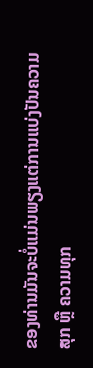ຂອງທ່ານມັນຈະບໍ່ແມ່ນພຽງແຕ່ການແບ່ງປັນຄວາມສຸກ ຫຼື ຄວາມທຸກ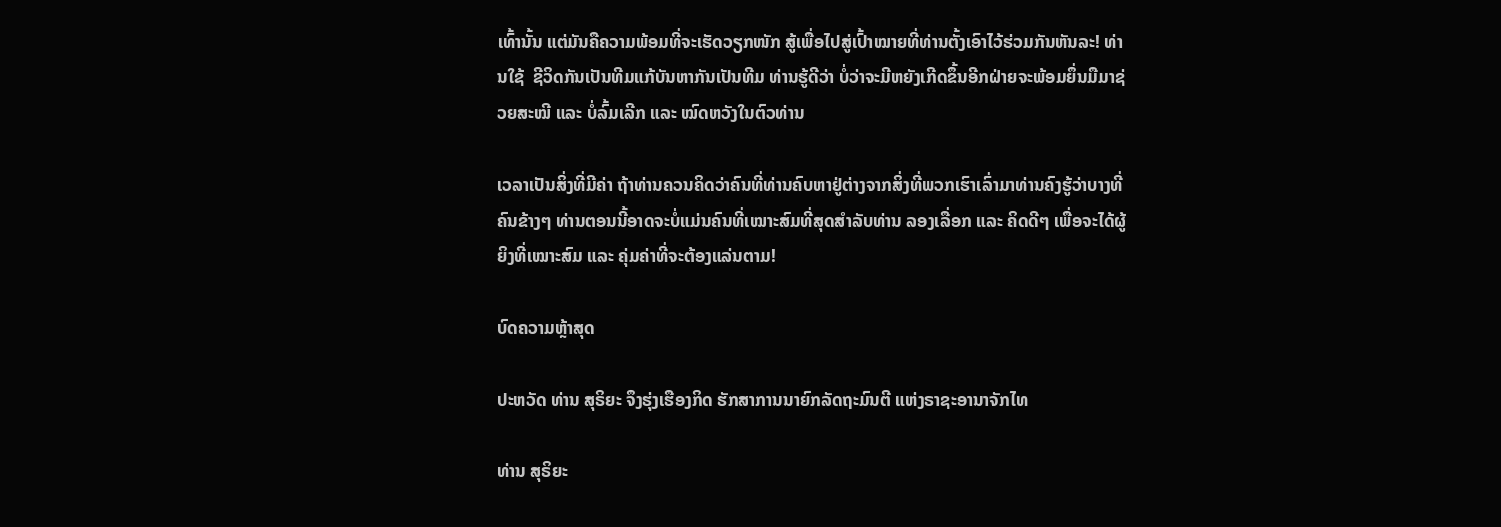ເທົ້ານັ້ນ ແຕ່ມັນຄືຄວາມພ້ອມທີ່ຈະເຮັດວຽກໜັກ ສູ້ເພື່ອໄປສູ່ເປົ້າໝາຍທີ່ທ່ານຕັ້ງເອົາໄວ້ຮ່ວມກັນຫັນລະ! ທ່ານໃຊ້  ຊີວິດກັນເປັນທີມແກ້ບັນຫາກັນເປັນທີມ ທ່ານຮູ້ດີວ່າ ບໍ່ວ່າຈະມີຫຍັງເກີດຂຶ້ນອີກຝ່າຍຈະພ້ອມຍຶ່ນມືມາຊ່ວຍສະໝີ ແລະ ບໍ່ລົ້ມເລີກ ແລະ ໝົດຫວັງໃນຕົວທ່ານ

ເວລາເປັນສິ່ງທີ່ມີຄ່າ ຖ້າທ່ານຄວນຄິດວ່າຄົນທີ່ທ່ານຄົບຫາຢູ່ຕ່າງຈາກສິ່ງທີ່ພວກເຮົາເລົ່າມາທ່ານຄົງຮູ້ວ່າບາງທີ່ຄົນຂ້າງໆ ທ່ານຕອນນີ້ອາດຈະບໍ່ແມ່ນຄົນທີ່ເໝາະສົມທີ່ສຸດສໍາລັບທ່ານ ລອງເລື່ອກ ແລະ ຄິດດີໆ ເພື່ອຈະໄດ້ຜູ້ຍິງທີ່ເໝາະສົມ ແລະ ຄຸ່ມຄ່າທີ່ຈະຕ້ອງແລ່ນຕາມ!

ບົດຄວາມຫຼ້າສຸດ

ປະຫວັດ ທ່ານ ສຸຣິຍະ ຈຶງຮຸ່ງເຮືອງກິດ ຮັກສາການນາຍົກລັດຖະມົນຕີ ແຫ່ງຣາຊະອານາຈັກໄທ

ທ່ານ ສຸຣິຍະ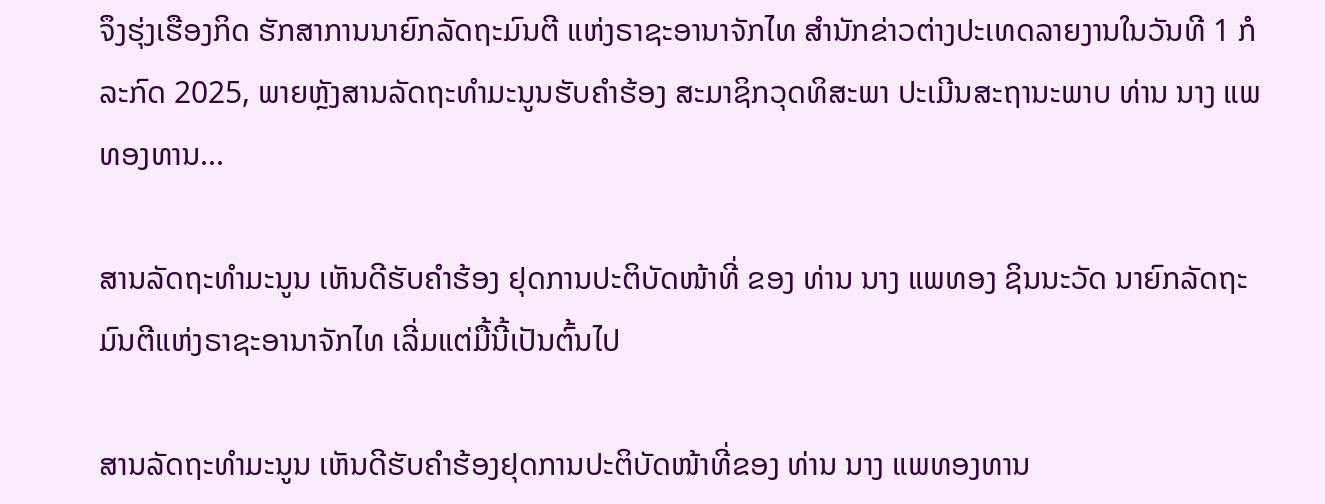ຈຶງຮຸ່ງເຮືອງກິດ ຮັກສາການນາຍົກລັດຖະມົນຕີ ແຫ່ງຣາຊະອານາຈັກໄທ ສຳນັກຂ່າວຕ່າງປະເທດລາຍງານໃນວັນທີ 1 ກໍລະກົດ 2025, ພາຍຫຼັງສານລັດຖະທຳມະນູນຮັບຄຳຮ້ອງ ສະມາຊິກວຸດທິສະພາ ປະເມີນສະຖານະພາບ ທ່ານ ນາງ ແພທອງທານ...

ສານລັດຖະທຳມະນູນ ເຫັນດີຮັບຄຳຮ້ອງ ຢຸດການປະຕິບັດໜ້າທີ່ ຂອງ ທ່ານ ນາງ ແພທອງ ຊິນນະວັດ ນາຍົກລັດຖະມົນຕີແຫ່ງຣາຊະອານາຈັກໄທ ເລີ່ມແຕ່ມື້ນີ້ເປັນຕົ້ນໄປ

ສານລັດຖະທຳມະນູນ ເຫັນດີຮັບຄຳຮ້ອງຢຸດການປະຕິບັດໜ້າທີ່ຂອງ ທ່ານ ນາງ ແພທອງທານ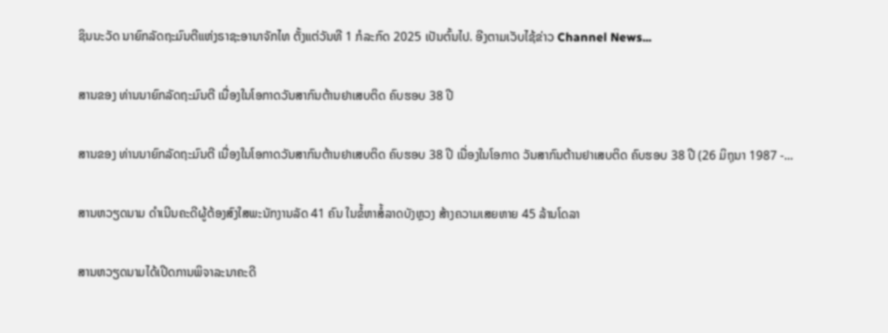ຊິນນະວັດ ນາຍົກລັດຖະມົນຕີແຫ່ງຣາຊະອານາຈັກໄທ ຕັ້ງແຕ່ວັນທີ 1 ກໍລະກົດ 2025 ເປັນຕົ້ນໄປ. ອີງຕາມເວັບໄຊ້ຂ່າວ Channel News...

ສານຂອງ ທ່ານນາຍົກລັດຖະມົນຕີ ເນື່ອງໃນໂອກາດວັນສາກົນຕ້ານຢາເສບຕິດ ຄົບຮອບ 38 ປີ

ສານຂອງ ທ່ານນາຍົກລັດຖະມົນຕີ ເນື່ອງໃນໂອກາດວັນສາກົນຕ້ານຢາເສບຕິດ ຄົບຮອບ 38 ປີ ເນື່ອງໃນໂອກາດ ວັນສາກົນຕ້ານຢາເສບຕິດ ຄົບຮອບ 38 ປີ (26 ມິຖຸນາ 1987 -...

ສານຫວຽດນາມ ດຳເນີນຄະດີຜູ້ຕ້ອງສົງໃສພະນັກງານລັດ 41 ຄົນ ໃນຂໍ້ຫາສໍ້ລາດບັງຫຼວງ ສ້າງຄວາມເສຍຫາຍ 45 ລ້ານໂດລາ

ສານຫວຽດນາມໄດ້ເປີດການພິຈາລະນາຄະດີ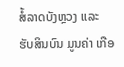ສໍ້ລາດບັງຫຼວງ ແລະ ຮັບສິນບົນ ມູນຄ່າ ເກືອ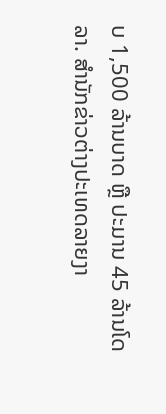ບ 1,500 ລ້ານບາດ ຫຼື ປະມານ 45 ລ້ານໂດລາ. ສຳນັກຂ່າວຕ່າງປະເທດລາຍງາ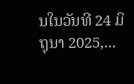ນໃນວັນທີ 24 ມິຖຸນາ 2025,...